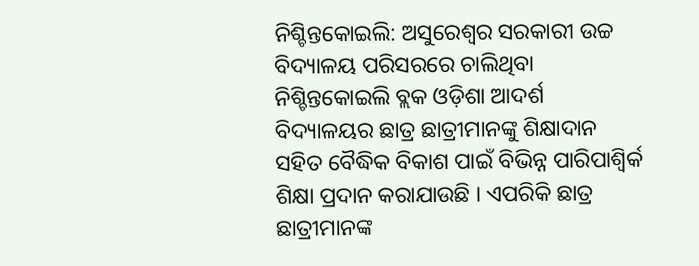ନିଶ୍ଚିନ୍ତକୋଇଲି: ଅସୁରେଶ୍ୱର ସରକାରୀ ଉଚ୍ଚ ବିଦ୍ୟାଳୟ ପରିସରରେ ଚାଲିଥିବା ନିଶ୍ଚିନ୍ତକୋଇଲି ବ୍ଲକ ଓଡ଼ିଶା ଆଦର୍ଶ ବିଦ୍ୟାଳୟର ଛାତ୍ର ଛାତ୍ରୀମାନଙ୍କୁ ଶିକ୍ଷାଦାନ ସହିତ ବୈଦ୍ଧିକ ବିକାଶ ପାଇଁ ବିଭିନ୍ନ ପାରିପାଶ୍ୱିର୍କ ଶିକ୍ଷା ପ୍ରଦାନ କରାଯାଉଛି । ଏପରିକି ଛାତ୍ର ଛାତ୍ରୀମାନଙ୍କ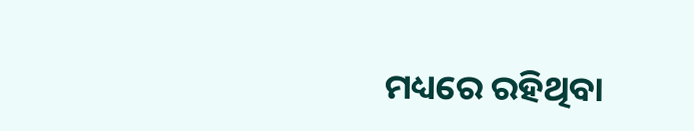ମଧ୍ୟରେ ରହିଥିବା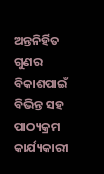ଅନ୍ତନିର୍ହିତ ଗୁଣର ବିକାଶପାଇଁ ବିଭିନ୍ତ ସହ ପାଠ୍ୟକ୍ରମ କାର୍ଯ୍ୟକାରୀ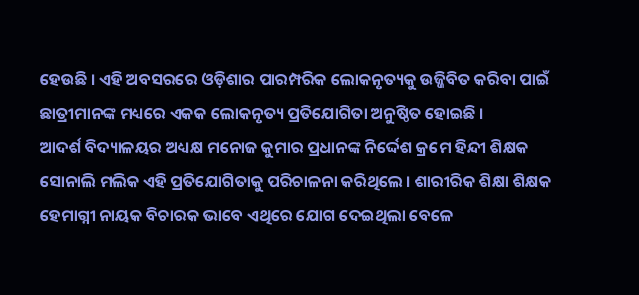ହେଉଛି । ଏହି ଅବସରରେ ଓଡ଼ିଶାର ପାରମ୍ପରିକ ଲୋକନୃତ୍ୟକୁ ଉଜ୍ଜିବିତ କରିବା ପାଇଁ ଛାତ୍ରୀମାନଙ୍କ ମଧ୍ୟରେ ଏକକ ଲୋକନୃତ୍ୟ ପ୍ରତିଯୋଗିତା ଅନୁଷ୍ଠିତ ହୋଇଛି ।
ଆଦର୍ଶ ବିଦ୍ୟାଳୟର ଅଧ୍ୟକ୍ଷ ମନୋଜ କୁମାର ପ୍ରଧାନଙ୍କ ନିର୍ଦ୍ଦେଶ କ୍ରମେ ହିନ୍ଦୀ ଶିକ୍ଷକ ସୋନାଲି ମଲିକ ଏହି ପ୍ରତିଯୋଗିତାକୁ ପରିଚାଳନା କରିଥିଲେ । ଶାରୀରିକ ଶିକ୍ଷା ଶିକ୍ଷକ ହେମାଗ୍ନୀ ନାୟକ ବିଚାରକ ଭାବେ ଏଥିରେ ଯୋଗ ଦେଇଥିଲା ବେଳେ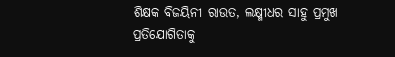ଶିକ୍ଷକ ବିଜୟିନୀ ରାଉତ, ଲକ୍ଷ୍ମୀଧର ସାହୁ ପ୍ରମୁଖ ପ୍ରତିଯୋଗିତାକୁ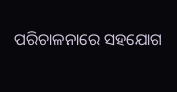ପରିଚାଳନାରେ ସହଯୋଗ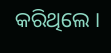କରିଥିଲେ ।